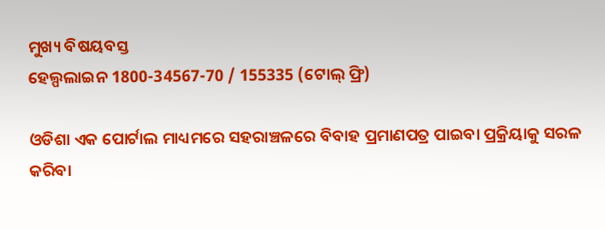ମୁଖ୍ୟ ବିଷୟବସ୍ତ
ହେଲ୍ପଲାଇନ 1800-34567-70 / 155335 (ଟୋଲ୍ ଫ୍ରି)

ଓଡିଶା ଏକ ପୋର୍ଟାଲ ମାଧ୍ୟମରେ ସହରାଞ୍ଚଳରେ ବିବାହ ପ୍ରମାଣପତ୍ର ପାଇବା ପ୍ରକ୍ରିୟାକୁ ସରଳ କରିବା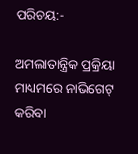ପରିଚୟ:-

ଅମଲାତାନ୍ତ୍ରିକ ପ୍ରକ୍ରିୟା ମାଧ୍ୟମରେ ନାଭିଗେଟ୍ କରିବା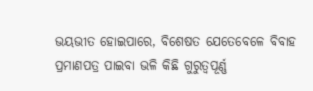ଭୟଭୀତ ହୋଇପାରେ, ବିଶେଷତ ଯେତେବେଳେ ବିବାହ ପ୍ରମାଣପତ୍ର ପାଇବା ଭଳି କିଛି ଗୁରୁତ୍ୱପୂର୍ଣ୍ଣ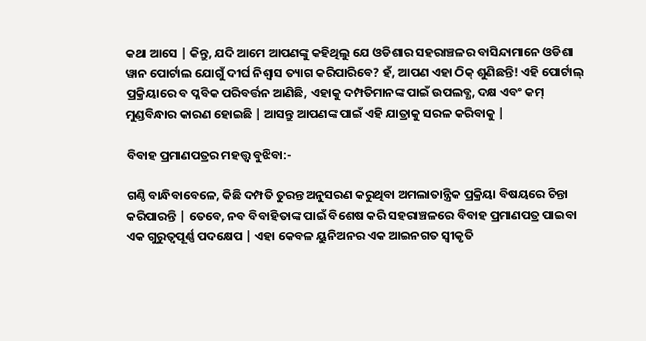କଥା ଆସେ | କିନ୍ତୁ, ଯଦି ଆମେ ଆପଣଙ୍କୁ କହିଥିଲୁ ଯେ ଓଡିଶାର ସହରାଞ୍ଚଳର ବାସିନ୍ଦାମାନେ ଓଡିଶା ୱାନ ପୋର୍ଟାଲ ଯୋଗୁଁ ଦୀର୍ଘ ନିଶ୍ୱାସ ତ୍ୟାଗ କରିପାରିବେ? ହଁ, ଆପଣ ଏହା ଠିକ୍ ଶୁଣିଛନ୍ତି! ଏହି ପୋର୍ଟାଲ୍ ପ୍ରକ୍ରିୟାରେ ବ ପ୍ଳବିକ ପରିବର୍ତ୍ତନ ଆଣିଛି, ଏହାକୁ ଦମ୍ପତିମାନଙ୍କ ପାଇଁ ଉପଲବ୍ଧ, ଦକ୍ଷ ଏବଂ କମ୍ ମୁଣ୍ଡବିନ୍ଧାର କାରଣ ହୋଇଛି | ଆସନ୍ତୁ ଆପଣଙ୍କ ପାଇଁ ଏହି ଯାତ୍ରାକୁ ସରଳ କରିବାକୁ |

ବିବାହ ପ୍ରମାଣପତ୍ରର ମହତ୍ତ୍ୱ ବୁଝିବା:-

ଗଣ୍ଠି ବାନ୍ଧିବାବେଳେ, କିଛି ଦମ୍ପତି ତୁରନ୍ତ ଅନୁସରଣ କରୁଥିବା ଅମଲାତାନ୍ତ୍ରିକ ପ୍ରକ୍ରିୟା ବିଷୟରେ ଚିନ୍ତା କରିପାରନ୍ତି | ତେବେ, ନବ ବିବାହିତାଙ୍କ ପାଇଁ ବିଶେଷ କରି ସହରାଞ୍ଚଳରେ ବିବାହ ପ୍ରମାଣପତ୍ର ପାଇବା ଏକ ଗୁରୁତ୍ୱପୂର୍ଣ୍ଣ ପଦକ୍ଷେପ | ଏହା କେବଳ ୟୁନିଅନର ଏକ ଆଇନଗତ ସ୍ୱୀକୃତି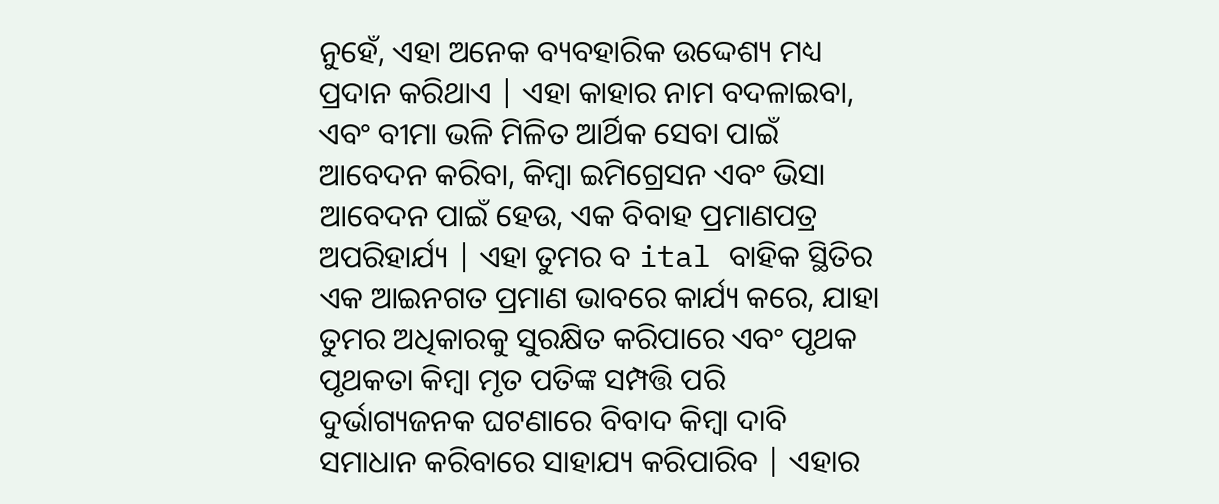ନୁହେଁ, ଏହା ଅନେକ ବ୍ୟବହାରିକ ଉଦ୍ଦେଶ୍ୟ ମଧ୍ୟ ପ୍ରଦାନ କରିଥାଏ | ଏହା କାହାର ନାମ ବଦଳାଇବା, ଏବଂ ବୀମା ଭଳି ମିଳିତ ଆର୍ଥିକ ସେବା ପାଇଁ ଆବେଦନ କରିବା, କିମ୍ବା ଇମିଗ୍ରେସନ ଏବଂ ଭିସା ଆବେଦନ ପାଇଁ ହେଉ, ଏକ ବିବାହ ପ୍ରମାଣପତ୍ର ଅପରିହାର୍ଯ୍ୟ | ଏହା ତୁମର ବ ital ବାହିକ ସ୍ଥିତିର ଏକ ଆଇନଗତ ପ୍ରମାଣ ଭାବରେ କାର୍ଯ୍ୟ କରେ, ଯାହା ତୁମର ଅଧିକାରକୁ ସୁରକ୍ଷିତ କରିପାରେ ଏବଂ ପୃଥକ ପୃଥକତା କିମ୍ବା ମୃତ ପତିଙ୍କ ସମ୍ପତ୍ତି ପରି ଦୁର୍ଭାଗ୍ୟଜନକ ଘଟଣାରେ ବିବାଦ କିମ୍ବା ଦାବି ସମାଧାନ କରିବାରେ ସାହାଯ୍ୟ କରିପାରିବ | ଏହାର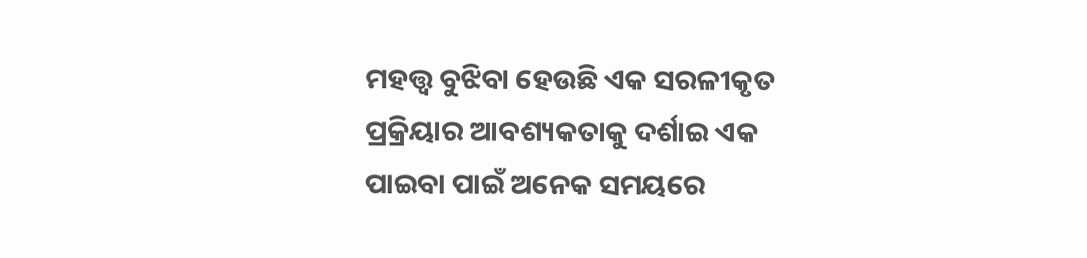ମହତ୍ତ୍ୱ ବୁଝିବା ହେଉଛି ଏକ ସରଳୀକୃତ ପ୍ରକ୍ରିୟାର ଆବଶ୍ୟକତାକୁ ଦର୍ଶାଇ ଏକ ପାଇବା ପାଇଁ ଅନେକ ସମୟରେ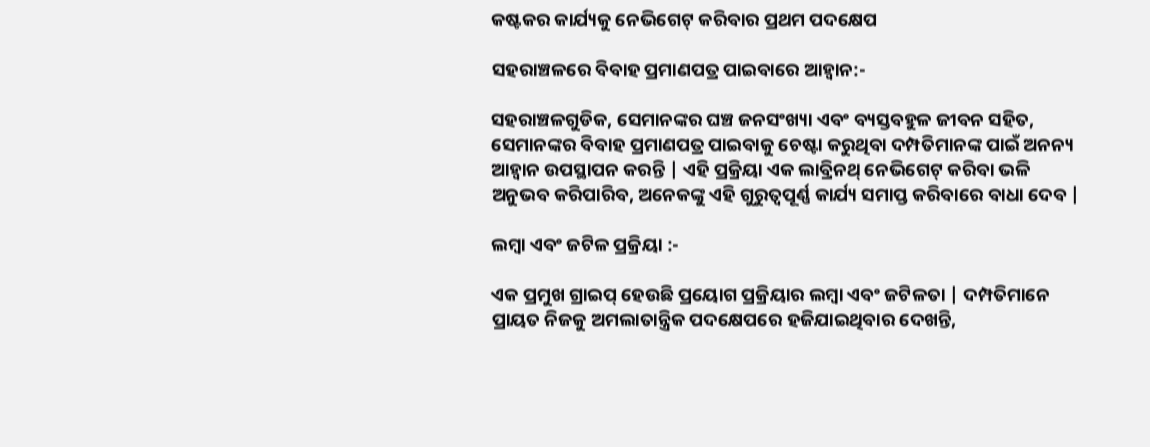କଷ୍ଟକର କାର୍ଯ୍ୟକୁ ନେଭିଗେଟ୍ କରିବାର ପ୍ରଥମ ପଦକ୍ଷେପ

ସହରାଞ୍ଚଳରେ ବିବାହ ପ୍ରମାଣପତ୍ର ପାଇବାରେ ଆହ୍ୱାନ:-

ସହରାଞ୍ଚଳଗୁଡିକ, ସେମାନଙ୍କର ଘଞ୍ଚ ଜନସଂଖ୍ୟା ଏବଂ ବ୍ୟସ୍ତବହୁଳ ଜୀବନ ସହିତ, ସେମାନଙ୍କର ବିବାହ ପ୍ରମାଣପତ୍ର ପାଇବାକୁ ଚେଷ୍ଟା କରୁଥିବା ଦମ୍ପତିମାନଙ୍କ ପାଇଁ ଅନନ୍ୟ ଆହ୍ୱାନ ଉପସ୍ଥାପନ କରନ୍ତି | ଏହି ପ୍ରକ୍ରିୟା ଏକ ଲାବ୍ରିନଥ୍ ନେଭିଗେଟ୍ କରିବା ଭଳି ଅନୁଭବ କରିପାରିବ, ଅନେକଙ୍କୁ ଏହି ଗୁରୁତ୍ୱପୂର୍ଣ୍ଣ କାର୍ଯ୍ୟ ସମାପ୍ତ କରିବାରେ ବାଧା ଦେବ |

ଲମ୍ବା ଏବଂ ଜଟିଳ ପ୍ରକ୍ରିୟା :-

ଏକ ପ୍ରମୁଖ ଗ୍ରାଇପ୍ ହେଉଛି ପ୍ରୟୋଗ ପ୍ରକ୍ରିୟାର ଲମ୍ବା ଏବଂ ଜଟିଳତା | ଦମ୍ପତିମାନେ ପ୍ରାୟତ ନିଜକୁ ଅମଲାତାନ୍ତ୍ରିକ ପଦକ୍ଷେପରେ ହଜିଯାଇଥିବାର ଦେଖନ୍ତି,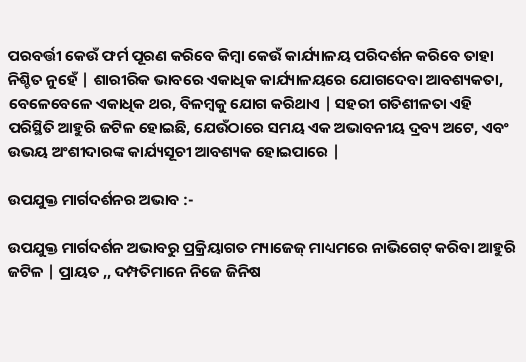ପରବର୍ତ୍ତୀ କେଉଁ ଫର୍ମ ପୂରଣ କରିବେ କିମ୍ବା କେଉଁ କାର୍ଯ୍ୟାଳୟ ପରିଦର୍ଶନ କରିବେ ତାହା ନିଶ୍ଚିତ ନୁହେଁ | ଶାରୀରିକ ଭାବରେ ଏକାଧିକ କାର୍ଯ୍ୟାଳୟରେ ଯୋଗଦେବା ଆବଶ୍ୟକତା, ବେଳେବେଳେ ଏକାଧିକ ଥର, ବିଳମ୍ବକୁ ଯୋଗ କରିଥାଏ | ସହରୀ ଗତିଶୀଳତା ଏହି ପରିସ୍ଥିତି ଆହୁରି ଜଟିଳ ହୋଇଛି, ଯେଉଁଠାରେ ସମୟ ଏକ ଅଭାବନୀୟ ଦ୍ରବ୍ୟ ଅଟେ, ଏବଂ ଉଭୟ ଅଂଶୀଦାରଙ୍କ କାର୍ଯ୍ୟସୂଚୀ ଆବଶ୍ୟକ ହୋଇପାରେ |

ଉପଯୁକ୍ତ ମାର୍ଗଦର୍ଶନର ଅଭାବ :-

ଉପଯୁକ୍ତ ମାର୍ଗଦର୍ଶନ ଅଭାବରୁ ପ୍ରକ୍ରିୟାଗତ ମ୍ୟାଜେଜ୍ ମାଧ୍ୟମରେ ନାଭିଗେଟ୍ କରିବା ଆହୁରି ଜଟିଳ | ପ୍ରାୟତ ,, ଦମ୍ପତିମାନେ ନିଜେ ଜିନିଷ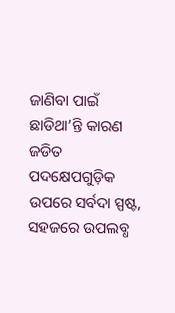ଜାଣିବା ପାଇଁ ଛାଡିଥା’ନ୍ତି କାରଣ ଜଡିତ ପଦକ୍ଷେପଗୁଡ଼ିକ ଉପରେ ସର୍ବଦା ସ୍ପଷ୍ଟ, ସହଜରେ ଉପଲବ୍ଧ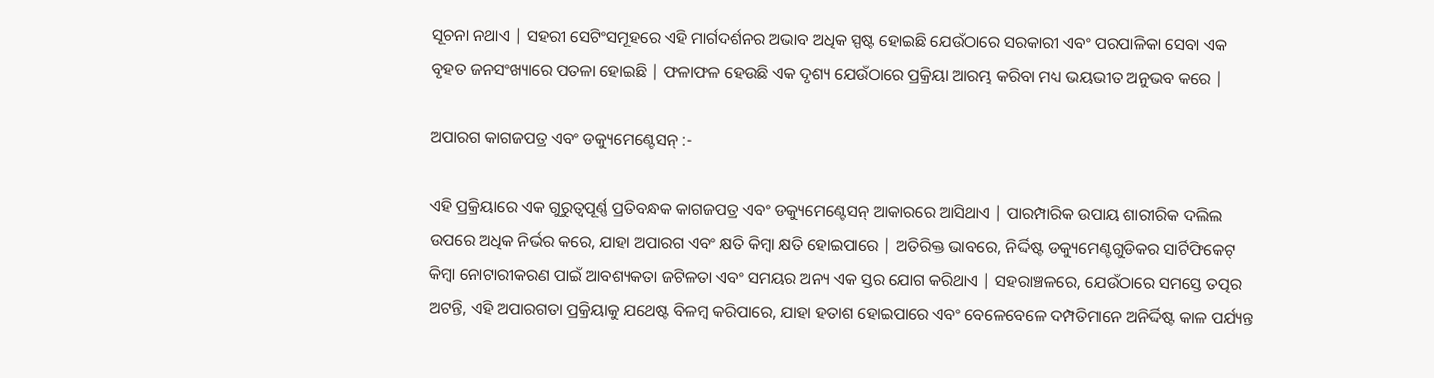ସୂଚନା ନଥାଏ | ସହରୀ ସେଟିଂସମୂହରେ ଏହି ମାର୍ଗଦର୍ଶନର ଅଭାବ ଅଧିକ ସ୍ପଷ୍ଟ ହୋଇଛି ଯେଉଁଠାରେ ସରକାରୀ ଏବଂ ପରପାଳିକା ସେବା ଏକ ବୃହତ ଜନସଂଖ୍ୟାରେ ପତଳା ହୋଇଛି | ଫଳାଫଳ ହେଉଛି ଏକ ଦୃଶ୍ୟ ଯେଉଁଠାରେ ପ୍ରକ୍ରିୟା ଆରମ୍ଭ କରିବା ମଧ୍ୟ ଭୟଭୀତ ଅନୁଭବ କରେ |

ଅପାରଗ କାଗଜପତ୍ର ଏବଂ ଡକ୍ୟୁମେଣ୍ଟେସନ୍ :-

ଏହି ପ୍ରକ୍ରିୟାରେ ଏକ ଗୁରୁତ୍ୱପୂର୍ଣ୍ଣ ପ୍ରତିବନ୍ଧକ କାଗଜପତ୍ର ଏବଂ ଡକ୍ୟୁମେଣ୍ଟେସନ୍ ଆକାରରେ ଆସିଥାଏ | ପାରମ୍ପାରିକ ଉପାୟ ଶାରୀରିକ ଦଲିଲ ଉପରେ ଅଧିକ ନିର୍ଭର କରେ, ଯାହା ଅପାରଗ ଏବଂ କ୍ଷତି କିମ୍ବା କ୍ଷତି ହୋଇପାରେ | ଅତିରିକ୍ତ ଭାବରେ, ନିର୍ଦ୍ଦିଷ୍ଟ ଡକ୍ୟୁମେଣ୍ଟଗୁଡିକର ସାର୍ଟିଫିକେଟ୍ କିମ୍ବା ନୋଟାରୀକରଣ ପାଇଁ ଆବଶ୍ୟକତା ଜଟିଳତା ଏବଂ ସମୟର ଅନ୍ୟ ଏକ ସ୍ତର ଯୋଗ କରିଥାଏ | ସହରାଞ୍ଚଳରେ, ଯେଉଁଠାରେ ସମସ୍ତେ ତତ୍ପର ଅଟନ୍ତି, ଏହି ଅପାରଗତା ପ୍ରକ୍ରିୟାକୁ ଯଥେଷ୍ଟ ବିଳମ୍ବ କରିପାରେ, ଯାହା ହତାଶ ହୋଇପାରେ ଏବଂ ବେଳେବେଳେ ଦମ୍ପତିମାନେ ଅନିର୍ଦ୍ଦିଷ୍ଟ କାଳ ପର୍ଯ୍ୟନ୍ତ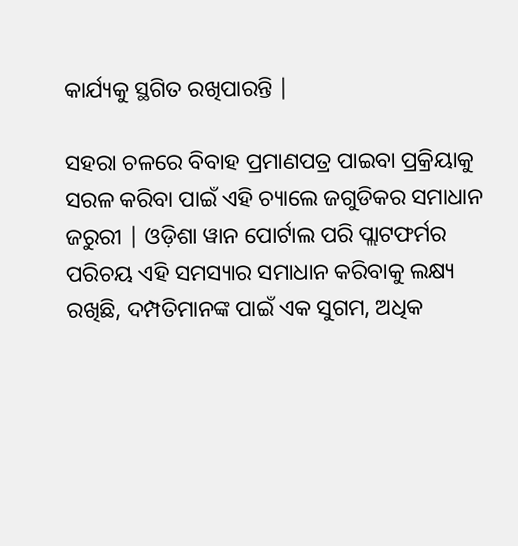କାର୍ଯ୍ୟକୁ ସ୍ଥଗିତ ରଖିପାରନ୍ତି |

ସହରା ଚଳରେ ବିବାହ ପ୍ରମାଣପତ୍ର ପାଇବା ପ୍ରକ୍ରିୟାକୁ ସରଳ କରିବା ପାଇଁ ଏହି ଚ୍ୟାଲେ ଜଗୁଡିକର ସମାଧାନ ଜରୁରୀ | ଓଡ଼ିଶା ୱାନ ପୋର୍ଟାଲ ପରି ପ୍ଲାଟଫର୍ମର ପରିଚୟ ଏହି ସମସ୍ୟାର ସମାଧାନ କରିବାକୁ ଲକ୍ଷ୍ୟ ରଖିଛି, ଦମ୍ପତିମାନଙ୍କ ପାଇଁ ଏକ ସୁଗମ, ଅଧିକ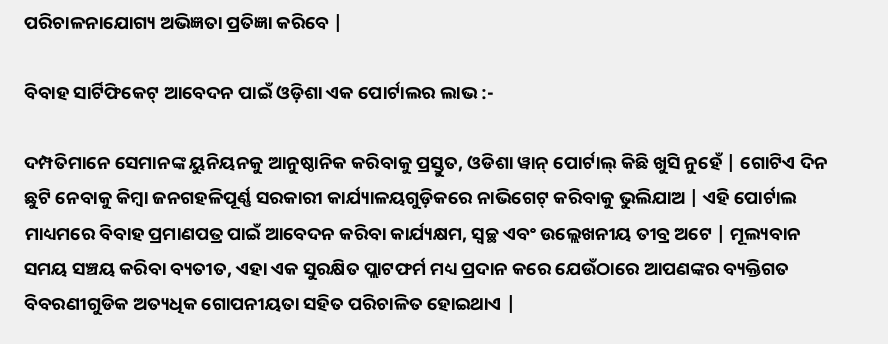ପରିଚାଳନାଯୋଗ୍ୟ ଅଭିଜ୍ଞତା ପ୍ରତିଜ୍ଞା କରିବେ |

ବିବାହ ସାର୍ଟିଫିକେଟ୍ ଆବେଦନ ପାଇଁ ଓଡ଼ିଶା ଏକ ପୋର୍ଟାଲର ଲାଭ :-

ଦମ୍ପତିମାନେ ସେମାନଙ୍କ ୟୁନିୟନକୁ ଆନୁଷ୍ଠାନିକ କରିବାକୁ ପ୍ରସ୍ତୁତ, ଓଡିଶା ୱାନ୍ ପୋର୍ଟାଲ୍ କିଛି ଖୁସି ନୁହେଁ | ଗୋଟିଏ ଦିନ ଛୁଟି ନେବାକୁ କିମ୍ବା ଜନଗହଳିପୂର୍ଣ୍ଣ ସରକାରୀ କାର୍ଯ୍ୟାଳୟଗୁଡ଼ିକରେ ନାଭିଗେଟ୍ କରିବାକୁ ଭୁଲିଯାଅ | ଏହି ପୋର୍ଟାଲ ମାଧ୍ୟମରେ ବିବାହ ପ୍ରମାଣପତ୍ର ପାଇଁ ଆବେଦନ କରିବା କାର୍ଯ୍ୟକ୍ଷମ, ସ୍ୱଚ୍ଛ ଏବଂ ଉଲ୍ଲେଖନୀୟ ତୀବ୍ର ଅଟେ | ମୂଲ୍ୟବାନ ସମୟ ସଞ୍ଚୟ କରିବା ବ୍ୟତୀତ, ଏହା ଏକ ସୁରକ୍ଷିତ ପ୍ଲାଟଫର୍ମ ମଧ୍ୟ ପ୍ରଦାନ କରେ ଯେଉଁଠାରେ ଆପଣଙ୍କର ବ୍ୟକ୍ତିଗତ ବିବରଣୀଗୁଡିକ ଅତ୍ୟଧିକ ଗୋପନୀୟତା ସହିତ ପରିଚାଳିତ ହୋଇଥାଏ |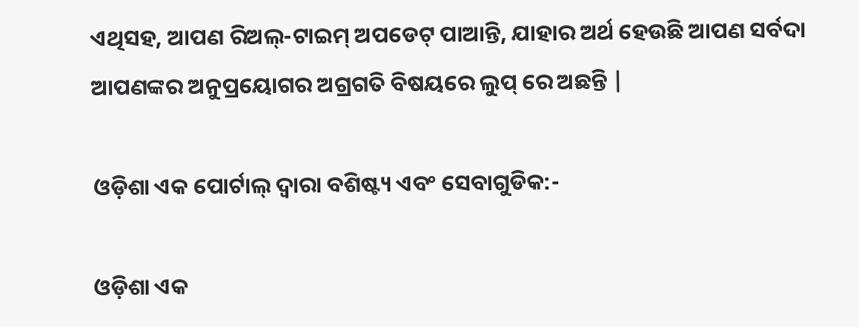ଏଥିସହ, ଆପଣ ରିଅଲ୍-ଟାଇମ୍ ଅପଡେଟ୍ ପାଆନ୍ତି, ଯାହାର ଅର୍ଥ ହେଉଛି ଆପଣ ସର୍ବଦା ଆପଣଙ୍କର ଅନୁପ୍ରୟୋଗର ଅଗ୍ରଗତି ବିଷୟରେ ଲୁପ୍ ରେ ଅଛନ୍ତି |

ଓଡ଼ିଶା ଏକ ପୋର୍ଟାଲ୍ ଦ୍ୱାରା ବଶିଷ୍ଟ୍ୟ ଏବଂ ସେବାଗୁଡିକ:-

ଓଡ଼ିଶା ଏକ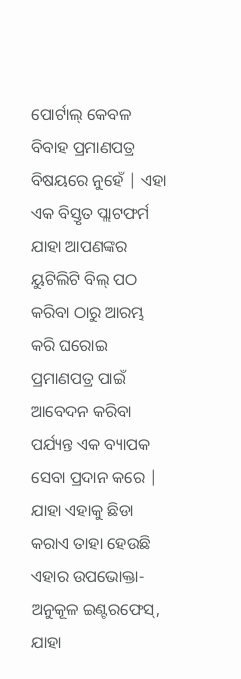ପୋର୍ଟାଲ୍ କେବଳ ବିବାହ ପ୍ରମାଣପତ୍ର ବିଷୟରେ ନୁହେଁ | ଏହା ଏକ ବିସ୍ତୃତ ପ୍ଲାଟଫର୍ମ ଯାହା ଆପଣଙ୍କର ୟୁଟିଲିଟି ବିଲ୍ ପଠ କରିବା ଠାରୁ ଆରମ୍ଭ କରି ଘରୋଇ ପ୍ରମାଣପତ୍ର ପାଇଁ ଆବେଦନ କରିବା ପର୍ଯ୍ୟନ୍ତ ଏକ ବ୍ୟାପକ ସେବା ପ୍ରଦାନ କରେ | ଯାହା ଏହାକୁ ଛିଡା କରାଏ ତାହା ହେଉଛି ଏହାର ଉପଭୋକ୍ତା-ଅନୁକୂଳ ଇଣ୍ଟରଫେସ୍, ଯାହା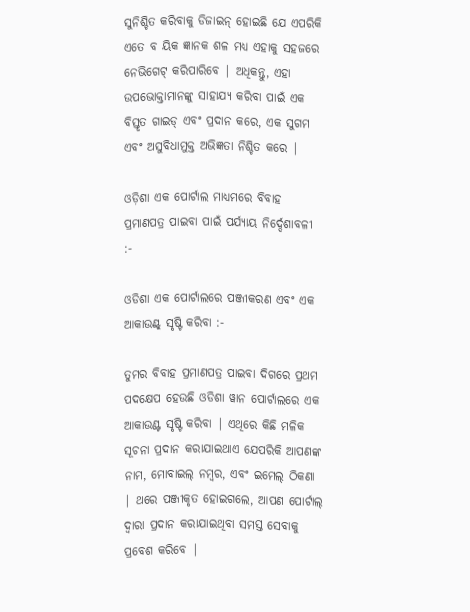ସୁନିଶ୍ଚିତ କରିବାକୁ ଡିଜାଇନ୍ ହୋଇଛି ଯେ ଏପରିକି ଏତେ ବ ୟିକ ଜ୍ଞାନକ ଶଳ ମଧ୍ୟ ଏହାକୁ ସହଜରେ ନେଭିଗେଟ୍ କରିପାରିବେ | ଅଧିକନ୍ତୁ, ଏହା ଉପଭୋକ୍ତାମାନଙ୍କୁ ସାହାଯ୍ୟ କରିବା ପାଇଁ ଏକ ବିସ୍ତୃତ ଗାଇଡ୍ ଏବଂ ପ୍ରଦାନ କରେ, ଏକ ସୁଗମ ଏବଂ ଅସୁବିଧାମୁକ୍ତ ଅଭିଜ୍ଞତା ନିଶ୍ଚିତ କରେ |

ଓଡ଼ିଶା ଏକ ପୋର୍ଟାଲ ମାଧ୍ୟମରେ ବିବାହ ପ୍ରମାଣପତ୍ର ପାଇବା ପାଇଁ ପର୍ଯ୍ୟାୟ ନିର୍ଦ୍ଦେଶାବଳୀ :-

ଓଡିଶା ଏକ ପୋର୍ଟାଲରେ ପଞ୍ଜୀକରଣ ଏବଂ ଏକ ଆକାଉଣ୍ଟ୍ ସୃଷ୍ଟି କରିବା :-

ତୁମର ବିବାହ ପ୍ରମାଣପତ୍ର ପାଇବା ଦିଗରେ ପ୍ରଥମ ପଦକ୍ଷେପ ହେଉଛି ଓଡିଶା ୱାନ ପୋର୍ଟାଲରେ ଏକ ଆକାଉଣ୍ଟ ସୃଷ୍ଟି କରିବା | ଏଥିରେ କିଛି ମଳିକ ସୂଚନା ପ୍ରଦାନ କରାଯାଇଥାଏ ଯେପରିକି ଆପଣଙ୍କ ନାମ, ମୋବାଇଲ୍ ନମ୍ବର, ଏବଂ ଇମେଲ୍ ଠିକଣା | ଥରେ ପଞ୍ଜୀକୃତ ହୋଇଗଲେ, ଆପଣ ପୋର୍ଟାଲ୍ ଦ୍ୱାରା ପ୍ରଦାନ କରାଯାଇଥିବା ସମସ୍ତ ସେବାକୁ ପ୍ରବେଶ କରିବେ |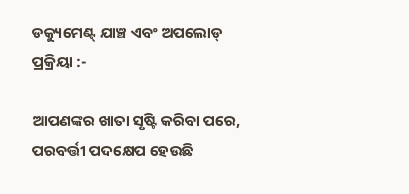ଡକ୍ୟୁମେଣ୍ଟ୍ ଯାଞ୍ଚ ଏବଂ ଅପଲୋଡ୍ ପ୍ରକ୍ରିୟା :-

ଆପଣଙ୍କର ଖାତା ସୃଷ୍ଟି କରିବା ପରେ, ପରବର୍ତ୍ତୀ ପଦକ୍ଷେପ ହେଉଛି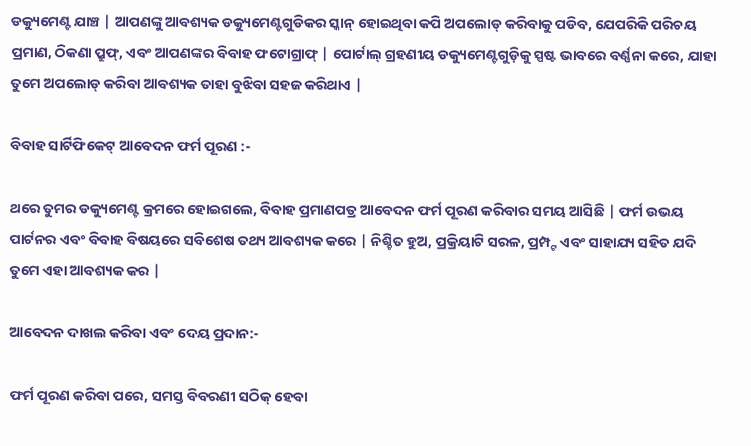ଡକ୍ୟୁମେଣ୍ଟ ଯାଞ୍ଚ | ଆପଣଙ୍କୁ ଆବଶ୍ୟକ ଡକ୍ୟୁମେଣ୍ଟଗୁଡିକର ସ୍କାନ୍ ହୋଇଥିବା କପି ଅପଲୋଡ୍ କରିବାକୁ ପଡିବ, ଯେପରିକି ପରିଚୟ ପ୍ରମାଣ, ଠିକଣା ପ୍ରୁଫ୍, ଏବଂ ଆପଣଙ୍କର ବିବାହ ଫଟୋଗ୍ରାଫ୍ | ପୋର୍ଟାଲ୍ ଗ୍ରହଣୀୟ ଡକ୍ୟୁମେଣ୍ଟଗୁଡ଼ିକୁ ସ୍ପଷ୍ଟ ଭାବରେ ବର୍ଣ୍ଣନା କରେ, ଯାହା ତୁମେ ଅପଲୋଡ୍ କରିବା ଆବଶ୍ୟକ ତାହା ବୁଝିବା ସହଜ କରିଥାଏ |

ବିବାହ ସାର୍ଟିଫିକେଟ୍ ଆବେଦନ ଫର୍ମ ପୂରଣ :-

ଥରେ ତୁମର ଡକ୍ୟୁମେଣ୍ଟ କ୍ରମରେ ହୋଇଗଲେ, ବିବାହ ପ୍ରମାଣପତ୍ର ଆବେଦନ ଫର୍ମ ପୂରଣ କରିବାର ସମୟ ଆସିଛି | ଫର୍ମ ଉଭୟ ପାର୍ଟନର ଏବଂ ବିବାହ ବିଷୟରେ ସବିଶେଷ ତଥ୍ୟ ଆବଶ୍ୟକ କରେ | ନିଶ୍ଚିତ ହୁଅ, ପ୍ରକ୍ରିୟାଟି ସରଳ, ପ୍ରମ୍ପ୍ଟ ଏବଂ ସାହାଯ୍ୟ ସହିତ ଯଦି ତୁମେ ଏହା ଆବଶ୍ୟକ କର |

ଆବେଦନ ଦାଖଲ କରିବା ଏବଂ ଦେୟ ପ୍ରଦାନ:-

ଫର୍ମ ପୂରଣ କରିବା ପରେ, ସମସ୍ତ ବିବରଣୀ ସଠିକ୍ ହେବା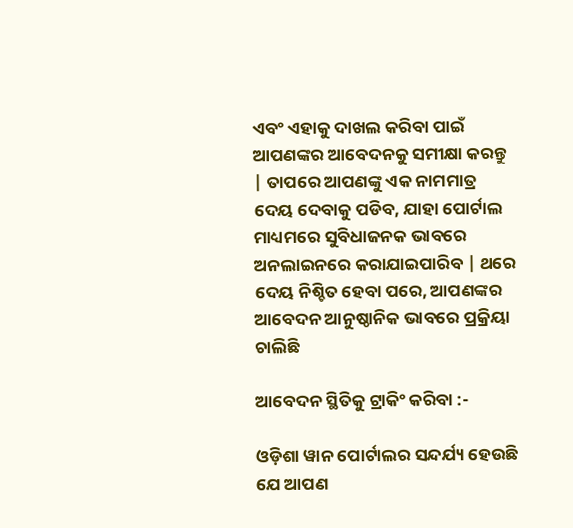ଏବଂ ଏହାକୁ ଦାଖଲ କରିବା ପାଇଁ ଆପଣଙ୍କର ଆବେଦନକୁ ସମୀକ୍ଷା କରନ୍ତୁ | ତାପରେ ଆପଣଙ୍କୁ ଏକ ନାମମାତ୍ର ଦେୟ ଦେବାକୁ ପଡିବ, ଯାହା ପୋର୍ଟାଲ ମାଧ୍ୟମରେ ସୁବିଧାଜନକ ଭାବରେ ଅନଲାଇନରେ କରାଯାଇପାରିବ | ଥରେ ଦେୟ ନିଶ୍ଚିତ ହେବା ପରେ, ଆପଣଙ୍କର ଆବେଦନ ଆନୁଷ୍ଠାନିକ ଭାବରେ ପ୍ରକ୍ରିୟା ଚାଲିଛି

ଆବେଦନ ସ୍ଥିତିକୁ ଟ୍ରାକିଂ କରିବା :-

ଓଡ଼ିଶା ୱାନ ପୋର୍ଟାଲର ସନ୍ଦର୍ଯ୍ୟ ହେଉଛି ଯେ ଆପଣ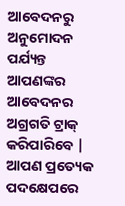ଆବେଦନରୁ ଅନୁମୋଦନ ପର୍ଯ୍ୟନ୍ତ ଆପଣଙ୍କର ଆବେଦନର ଅଗ୍ରଗତି ଟ୍ରାକ୍ କରିପାରିବେ | ଆପଣ ପ୍ରତ୍ୟେକ ପଦକ୍ଷେପରେ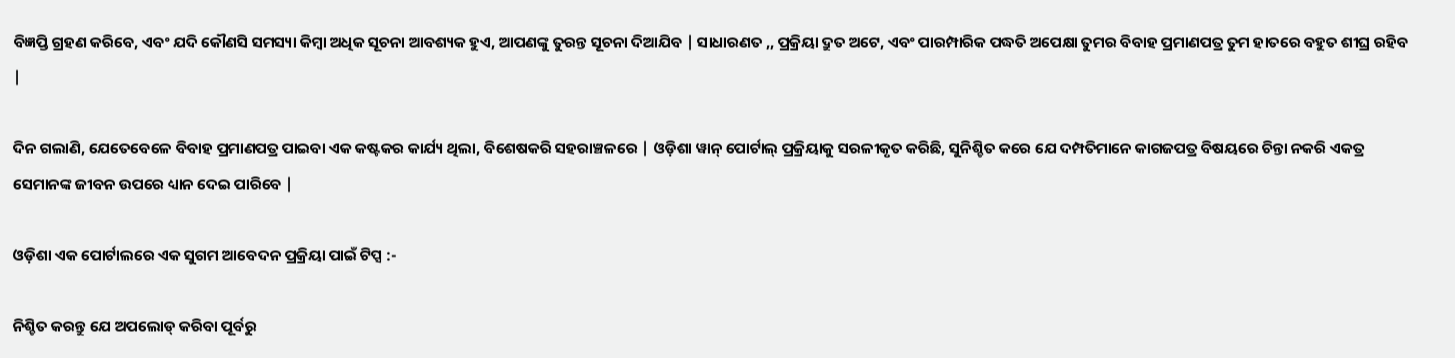ବିଜ୍ଞପ୍ତି ଗ୍ରହଣ କରିବେ, ଏବଂ ଯଦି କୌଣସି ସମସ୍ୟା କିମ୍ବା ଅଧିକ ସୂଚନା ଆବଶ୍ୟକ ହୁଏ, ଆପଣଙ୍କୁ ତୁରନ୍ତ ସୂଚନା ଦିଆଯିବ | ସାଧାରଣତ ,, ପ୍ରକ୍ରିୟା ଦ୍ରୁତ ଅଟେ, ଏବଂ ପାରମ୍ପାରିକ ପଦ୍ଧତି ଅପେକ୍ଷା ତୁମର ବିବାହ ପ୍ରମାଣପତ୍ର ତୁମ ହାତରେ ବହୁତ ଶୀଘ୍ର ରହିବ |

ଦିନ ଗଲାଣି, ଯେତେବେଳେ ବିବାହ ପ୍ରମାଣପତ୍ର ପାଇବା ଏକ କଷ୍ଟକର କାର୍ଯ୍ୟ ଥିଲା, ବିଶେଷକରି ସହରାଞ୍ଚଳରେ | ଓଡ଼ିଶା ୱାନ୍ ପୋର୍ଟାଲ୍ ପ୍ରକ୍ରିୟାକୁ ସରଳୀକୃତ କରିଛି, ସୁନିଶ୍ଚିତ କରେ ଯେ ଦମ୍ପତିମାନେ କାଗଜପତ୍ର ବିଷୟରେ ଚିନ୍ତା ନକରି ଏକତ୍ର ସେମାନଙ୍କ ଜୀବନ ଉପରେ ଧ୍ୟାନ ଦେଇ ପାରିବେ |

ଓଡ଼ିଶା ଏକ ପୋର୍ଟାଲରେ ଏକ ସୁଗମ ଆବେଦନ ପ୍ରକ୍ରିୟା ପାଇଁ ଟିପ୍ସ :-

ନିଶ୍ଚିତ କରନ୍ତୁ ଯେ ଅପଲୋଡ୍ କରିବା ପୂର୍ବରୁ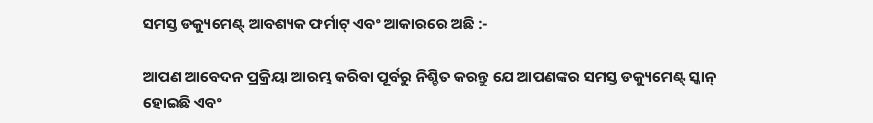ସମସ୍ତ ଡକ୍ୟୁମେଣ୍ଟ୍ ଆବଶ୍ୟକ ଫର୍ମାଟ୍ ଏବଂ ଆକାରରେ ଅଛି :-

ଆପଣ ଆବେଦନ ପ୍ରକ୍ରିୟା ଆରମ୍ଭ କରିବା ପୂର୍ବରୁ ନିଶ୍ଚିତ କରନ୍ତୁ ଯେ ଆପଣଙ୍କର ସମସ୍ତ ଡକ୍ୟୁମେଣ୍ଟ୍ ସ୍କାନ୍ ହୋଇଛି ଏବଂ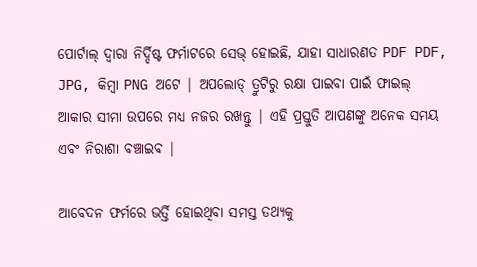ପୋର୍ଟାଲ୍ ଦ୍ୱାରା ନିର୍ଦ୍ଦିଷ୍ଟ ଫର୍ମାଟରେ ସେଭ୍ ହୋଇଛି, ଯାହା ସାଧାରଣତ PDF PDF, JPG, କିମ୍ବା PNG ଅଟେ | ଅପଲୋଡ୍ ତ୍ରୁଟିରୁ ରକ୍ଷା ପାଇବା ପାଇଁ ଫାଇଲ୍ ଆକାର ସୀମା ଉପରେ ମଧ୍ୟ ନଜର ରଖନ୍ତୁ | ଏହି ପ୍ରସ୍ତୁତି ଆପଣଙ୍କୁ ଅନେକ ସମୟ ଏବଂ ନିରାଶା ବଞ୍ଚାଇବ |

ଆବେଦନ ଫର୍ମରେ ଭର୍ତ୍ତି ହୋଇଥିବା ସମସ୍ତ ତଥ୍ୟକୁ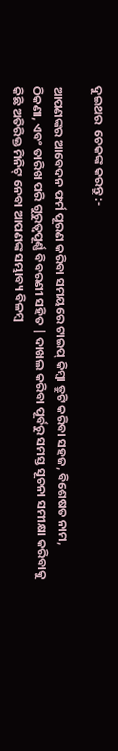ଦୁଇଥର  ଚେକଙ୍କ କରନ୍ତୁ :-

ଆପଣଙ୍କର ଆବେଦନ ଫର୍ମ ପୂରଣ କରିବା ସମୟରେ ଟାଇପ୍ କିମ୍ବା ତ୍ରୁଟି କରିବା ସହଜ, ବିଶେଷତ ନାମ, ଠିକଣା, ଏବଂ ତାରିଖ ପରି ଗୁରୁତ୍ୱପୂର୍ଣ୍ଣ ବିବରଣୀ ସହିତ | ଦାଖଲ କରିବା ପୂର୍ବରୁ ସମସ୍ତ ସୂଚନା ସମୀକ୍ଷା କରିବାକୁ କିଛି ଅତିରିକ୍ତ ମିନିଟ୍ ନେବା ଆପଣଙ୍କ ସମ୍ଭାବ୍ୟ ବିଳମ୍ବ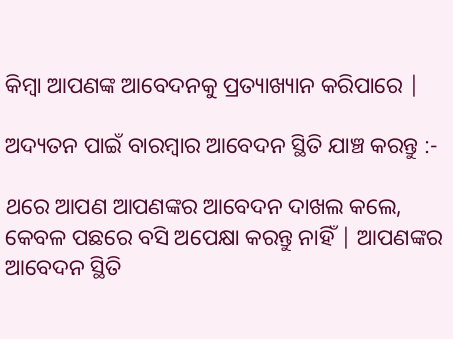କିମ୍ବା ଆପଣଙ୍କ ଆବେଦନକୁ ପ୍ରତ୍ୟାଖ୍ୟାନ କରିପାରେ |

ଅଦ୍ୟତନ ପାଇଁ ବାରମ୍ବାର ଆବେଦନ ସ୍ଥିତି ଯାଞ୍ଚ କରନ୍ତୁ :-

ଥରେ ଆପଣ ଆପଣଙ୍କର ଆବେଦନ ଦାଖଲ କଲେ, କେବଳ ପଛରେ ବସି ଅପେକ୍ଷା କରନ୍ତୁ ନାହିଁ | ଆପଣଙ୍କର ଆବେଦନ ସ୍ଥିତି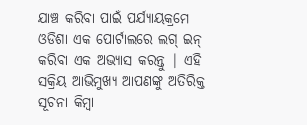ଯାଞ୍ଚ କରିବା ପାଇଁ ପର୍ଯ୍ୟାୟକ୍ରମେ ଓଡିଶା ଏକ ପୋର୍ଟାଲରେ ଲଗ୍ ଇନ୍ କରିବା ଏକ ଅଭ୍ୟାସ କରନ୍ତୁ | ଏହି ସକ୍ରିୟ ଆଭିମୁଖ୍ୟ ଆପଣଙ୍କୁ ଅତିରିକ୍ତ ସୂଚନା କିମ୍ବା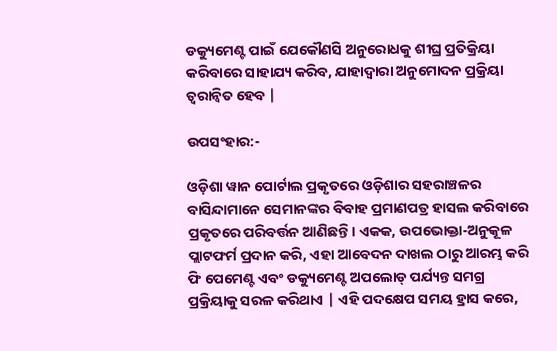ଡକ୍ୟୁମେଣ୍ଟ ପାଇଁ ଯେକୌଣସି ଅନୁରୋଧକୁ ଶୀଘ୍ର ପ୍ରତିକ୍ରିୟା କରିବାରେ ସାହାଯ୍ୟ କରିବ, ଯାହାଦ୍ୱାରା ଅନୁମୋଦନ ପ୍ରକ୍ରିୟା ତ୍ୱରାନ୍ୱିତ ହେବ |

ଉପସଂହାର:-

ଓଡ଼ିଶା ୱାନ ପୋର୍ଟାଲ ପ୍ରକୃତରେ ଓଡ଼ିଶାର ସହରାଞ୍ଚଳର ବାସିନ୍ଦାମାନେ ସେମାନଙ୍କର ବିବାହ ପ୍ରମାଣପତ୍ର ହାସଲ କରିବାରେ ପ୍ରକୃତରେ ପରିବର୍ତ୍ତନ ଆଣିଛନ୍ତି। ଏକକ, ଉପଭୋକ୍ତା-ଅନୁକୂଳ ପ୍ଲାଟଫର୍ମ ପ୍ରଦାନ କରି, ଏହା ଆବେଦନ ଦାଖଲ ଠାରୁ ଆରମ୍ଭ କରି ଫି ପେମେଣ୍ଟ ଏବଂ ଡକ୍ୟୁମେଣ୍ଟ ଅପଲୋଡ୍ ପର୍ଯ୍ୟନ୍ତ ସମଗ୍ର ପ୍ରକ୍ରିୟାକୁ ସରଳ କରିଥାଏ | ଏହି ପଦକ୍ଷେପ ସମୟ ହ୍ରାସ କରେ,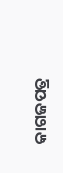କାଗଜପତ୍ର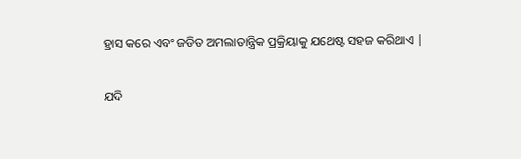ହ୍ରାସ କରେ ଏବଂ ଜଡିତ ଅମଲାତାନ୍ତ୍ରିକ ପ୍ରକ୍ରିୟାକୁ ଯଥେଷ୍ଟ ସହଜ କରିଥାଏ |

ଯଦି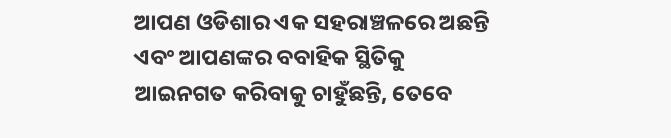ଆପଣ ଓଡିଶାର ଏକ ସହରାଞ୍ଚଳରେ ଅଛନ୍ତି ଏବଂ ଆପଣଙ୍କର ବବାହିକ ସ୍ଥିତିକୁ ଆଇନଗତ କରିବାକୁ ଚାହୁଁଛନ୍ତି, ତେବେ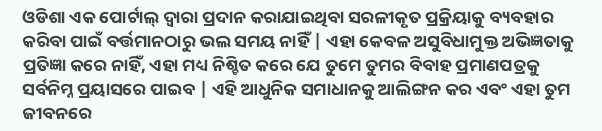ଓଡିଶା ଏକ ପୋର୍ଟାଲ୍ ଦ୍ୱାରା ପ୍ରଦାନ କରାଯାଇଥିବା ସରଳୀକୃତ ପ୍ରକ୍ରିୟାକୁ ବ୍ୟବହାର କରିବା ପାଇଁ ବର୍ତ୍ତମାନଠାରୁ ଭଲ ସମୟ ନାହିଁ | ଏହା କେବଳ ଅସୁବିଧାମୁକ୍ତ ଅଭିଜ୍ଞତାକୁ ପ୍ରତିଜ୍ଞା କରେ ନାହିଁ, ଏହା ମଧ୍ୟ ନିଶ୍ଚିତ କରେ ଯେ ତୁମେ ତୁମର ବିବାହ ପ୍ରମାଣପତ୍ରକୁ ସର୍ବନିମ୍ନ ପ୍ରୟାସରେ ପାଇବ | ଏହି ଆଧୁନିକ ସମାଧାନକୁ ଆଲିଙ୍ଗନ କର ଏବଂ ଏହା ତୁମ ଜୀବନରେ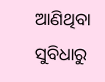ଆଣିଥିବା ସୁବିଧାରୁ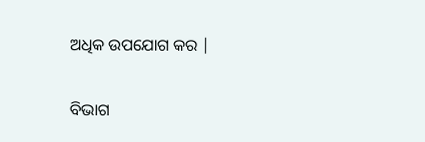ଅଧିକ ଉପଯୋଗ କର |

ବିଭାଗ